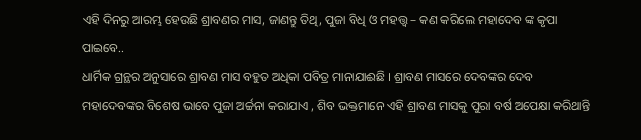ଏହି ଦିନରୁ ଆରମ୍ଭ ହେଉଛି ଶ୍ରାବଣର ମାସ, ଜାଣନ୍ତୁ ତିଥି, ପୁଜା ବିଧି ଓ ମହତ୍ତ୍ୱ – କଣ କରିଲେ ମହାଦେବ ଙ୍କ କୃପା ପାଇବେ..
ଧାର୍ମିକ ଗ୍ରନ୍ଥର ଅନୁସାରେ ଶ୍ରାବଣ ମାସ ବହୁତ ଅଧିକା ପବିତ୍ର ମାନାଯାଈଛି । ଶ୍ରାବଣ ମାସରେ ଦେବଙ୍କର ଦେବ ମହାଦେବଙ୍କର ବିଶେଷ ଭାବେ ପୁଜା ଅର୍ଚ୍ଚନା କରାଯାଏ , ଶିବ ଭକ୍ତମାନେ ଏହି ଶ୍ରାବଣ ମାସକୁ ପୁରା ବର୍ଷ ଅପେକ୍ଷା କରିଥାନ୍ତି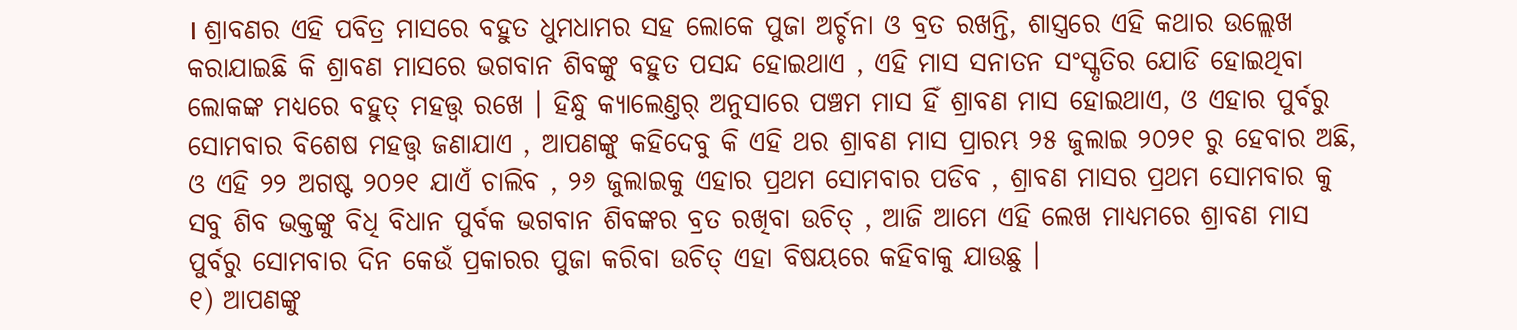। ଶ୍ରାବଣର ଏହି ପବିତ୍ର ମାସରେ ବହୁତ ଧୁମଧାମର ସହ ଲୋକେ ପୁଜା ଅର୍ଚ୍ଚନା ଓ ବ୍ରତ ରଖନ୍ତି, ଶାସ୍ତ୍ରରେ ଏହି କଥାର ଉଲ୍ଲେଖ କରାଯାଇଛି କି ଶ୍ରାବଣ ମାସରେ ଭଗବାନ ଶିବଙ୍କୁ ବହୁତ ପସନ୍ଦ ହୋଇଥାଏ , ଏହି ମାସ ସନାତନ ସଂସ୍କୃତିର ଯୋଡି ହୋଇଥିବା ଲୋକଙ୍କ ମଧ୍ୟରେ ବହୁତ୍ ମହତ୍ତ୍ୱ ରଖେ । ହିନ୍ଧୁ କ୍ୟାଲେଣ୍ତର୍ ଅନୁସାରେ ପଞ୍ଚମ ମାସ ହିଁ ଶ୍ରାବଣ ମାସ ହୋଇଥାଏ, ଓ ଏହାର ପୁର୍ବରୁ ସୋମବାର ବିଶେଷ ମହତ୍ତ୍ୱ ଜଣାଯାଏ , ଆପଣଙ୍କୁ କହିଦେବୁ କି ଏହି ଥର ଶ୍ରାବଣ ମାସ ପ୍ରାରମ୍ଭ ୨୫ ଜୁଲାଇ ୨୦୨୧ ରୁ ହେବାର ଅଛି, ଓ ଏହି ୨୨ ଅଗଷ୍ଟ ୨୦୨୧ ଯାଏଁ ଚାଲିବ , ୨୬ ଜୁଲାଇକୁ ଏହାର ପ୍ରଥମ ସୋମବାର ପଡିବ , ଶ୍ରାବଣ ମାସର ପ୍ରଥମ ସୋମବାର କୁ ସବୁ ଶିବ ଭକ୍ତଙ୍କୁ ବିଧି ବିଧାନ ପୁର୍ବକ ଭଗବାନ ଶିବଙ୍କର ବ୍ରତ ରଖିବା ଉଚିତ୍ , ଆଜି ଆମେ ଏହି ଲେଖ ମାଧ୍ୟମରେ ଶ୍ରାବଣ ମାସ ପୁର୍ବରୁ ସୋମବାର ଦିନ କେଉଁ ପ୍ରକାରର ପୁଜା କରିବା ଉଚିତ୍ ଏହା ବିଷୟରେ କହିବାକୁ ଯାଉଛୁ ।
୧) ଆପଣଙ୍କୁ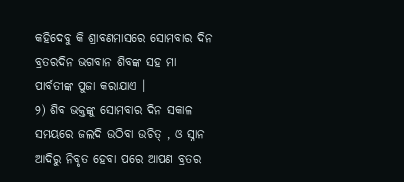କହିଦେବୁ କି ଶ୍ରାବଣମାସରେ ସୋମବାର ଦିନ ବ୍ରତରଦିନ ଭଗବାନ ଶିବଙ୍କ ସହ ମା ପାର୍ବତୀଙ୍କ ପୁଜା କରାଯାଏ ।
୨) ଶିବ ଭକ୍ତଙ୍କୁ ସୋମବାର ଦିନ ସକାଳ ସମୟରେ ଜଲଦି ଉଠିବା ଉଚିତ୍ , ଓ ସ୍ନାନ ଆଦିରୁ ନିବୃତ ହେବା ପରେ ଆପଣ ବ୍ରତର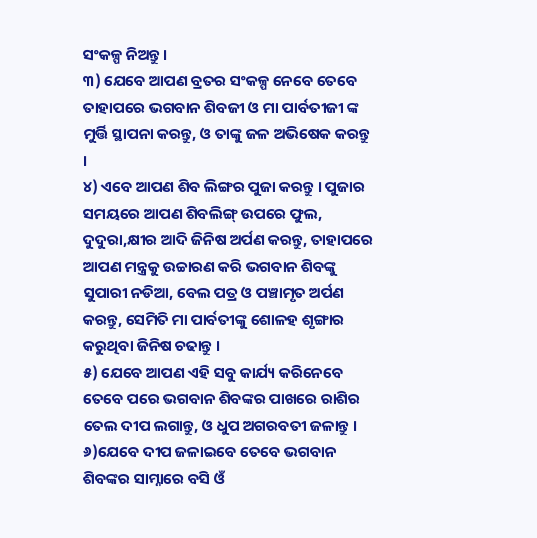ସଂକଳ୍ପ ନିଅନ୍ତୁ ।
୩) ଯେବେ ଆପଣ ବ୍ରତର ସଂକଳ୍ପ ନେବେ ତେବେ ତାହାପରେ ଭଗବାନ ଶିବଜୀ ଓ ମା ପାର୍ବତୀଜୀ ଙ୍କ ମୁର୍ତ୍ତି ସ୍ଥାପନା କରନ୍ତୁ, ଓ ତାଙ୍କୁ ଜଳ ଅଭିଷେକ କରନ୍ତୁ ।
୪) ଏବେ ଆପଣ ଶିବ ଲିଙ୍ଗର ପୁଜା କରନ୍ତୁ । ପୁଜାର ସମୟରେ ଆପଣ ଶିବଲିଙ୍ଗ୍ ଉପରେ ଫୁଲ, ଦୁଦୁରା,କ୍ଷୀର ଆଦି ଜିନିଷ ଅର୍ପଣ କରନ୍ତୁ, ତାହାପରେ ଆପଣ ମନ୍ତ୍ରକୁ ଉଚ୍ଚାରଣ କରି ଭଗବାନ ଶିବଙ୍କୁ ସୁପାରୀ ନଡିଆ, ବେଲ ପତ୍ର ଓ ପଞ୍ଚାମୃତ ଅର୍ପଣ କରନ୍ତୁ, ସେମିତି ମା ପାର୍ବତୀଙ୍କୁ ଶୋଳହ ଶୃଙ୍ଗାର କରୁଥିବା ଜିନିଷ ଚଢାନ୍ତୁ ।
୫) ଯେବେ ଆପଣ ଏହି ସବୁ କାର୍ଯ୍ୟ କରିନେବେ ତେବେ ପରେ ଭଗବାନ ଶିବଙ୍କର ପାଖରେ ରାଶିର ତେଲ ଦୀପ ଲଗାନ୍ତୁ, ଓ ଧୁପ ଅଗରବତୀ ଜଳାନ୍ତୁ ।
୬)ଯେବେ ଦୀପ ଜଳାଇବେ ତେବେ ଭଗବାନ ଶିବଙ୍କର ସାମ୍ନାରେ ବସି ଓଁ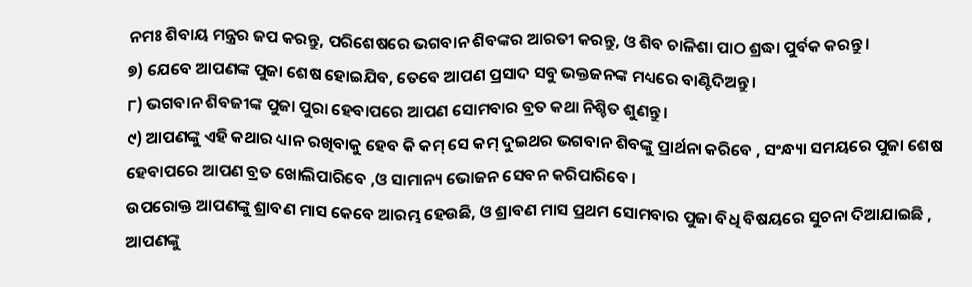ନମଃ ଶିବାୟ ମନ୍ତ୍ରର ଜପ କରନ୍ତୁ, ପରିଶେଷରେ ଭଗବାନ ଶିବଙ୍କର ଆରତୀ କରନ୍ତୁ, ଓ ଶିବ ଚାଳିଶା ପାଠ ଶ୍ରଦ୍ଧା ପୁର୍ବକ କରନ୍ତୁ ।
୭) ଯେବେ ଆପଣଙ୍କ ପୁଜା ଶେଷ ହୋଇଯିବ, ତେବେ ଆପଣ ପ୍ରସାଦ ସବୁ ଭକ୍ତଜନଙ୍କ ମଧ୍ୟରେ ବାଣ୍ଟିଦିଅନ୍ତୁ ।
୮) ଭଗବାନ ଶିବଜୀଙ୍କ ପୁଜା ପୁରା ହେବାପରେ ଆପଣ ସୋମବାର ବ୍ରତ କଥା ନିଶ୍ଚିତ ଶୁଣନ୍ତୁ ।
୯) ଆପଣଙ୍କୁ ଏହି କଥାର ଧ୍ୟାନ ରଖିବାକୁ ହେବ କି କମ୍ ସେ କମ୍ ଦୁଇଥର ଭଗବାନ ଶିବଙ୍କୁ ପ୍ରାର୍ଥନା କରିବେ , ସଂନ୍ଧ୍ୟା ସମୟରେ ପୁଜା ଶେଷ ହେବାପରେ ଆପଣ ବ୍ରତ ଖୋଲିପାରିବେ ,ଓ ସାମାନ୍ୟ ଭୋଜନ ସେବନ କରିପାରିବେ ।
ଉପରୋକ୍ତ ଆପଣଙ୍କୁ ଶ୍ରାବଣ ମାସ କେବେ ଆରମ୍ଭ ହେଉଛି, ଓ ଶ୍ରାବଣ ମାସ ପ୍ରଥମ ସୋମବାର ପୁଜା ବିଧି ବିଷୟରେ ସୁଚନା ଦିଆଯାଇଛି , ଆପଣଙ୍କୁ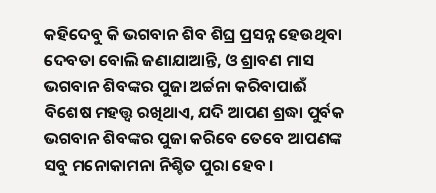କହିଦେବୁ କି ଭଗବାନ ଶିବ ଶିଘ୍ର ପ୍ରସନ୍ନ ହେଉଥିବା ଦେବତା ବୋଲି ଜଣାଯାଆନ୍ତି, ଓ ଶ୍ରାବଣ ମାସ ଭଗବାନ ଶିବଙ୍କର ପୁଜା ଅର୍ଚ୍ଚନା କରିବାପାଈଁ ବିଶେଷ ମହତ୍ତ୍ୱ ରଖିଥାଏ, ଯଦି ଆପଣ ଶ୍ରଦ୍ଧା ପୁର୍ବକ ଭଗବାନ ଶିବଙ୍କର ପୁଜା କରିବେ ତେବେ ଆପଣଙ୍କ ସବୁ ମନୋକାମନା ନିଶ୍ଚିତ ପୁରା ହେବ ।